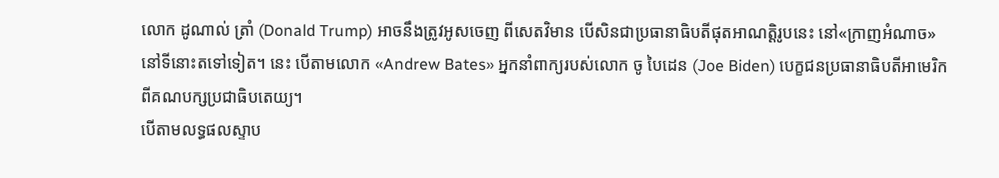លោក ដូណាល់ ត្រាំ (Donald Trump) អាចនឹងត្រូវអូសចេញ ពីសេតវិមាន បើសិនជាប្រធានាធិបតីផុតអាណត្តិរូបនេះ នៅ«ក្រាញអំណាច» នៅទីនោះតទៅទៀត។ នេះ បើតាមលោក «Andrew Bates» អ្នកនាំពាក្យរបស់លោក ចូ បៃដេន (Joe Biden) បេក្ខជនប្រធានាធិបតីអាមេរិក ពីគណបក្សប្រជាធិបតេយ្យ។
បើតាមលទ្ធផលស្ទាប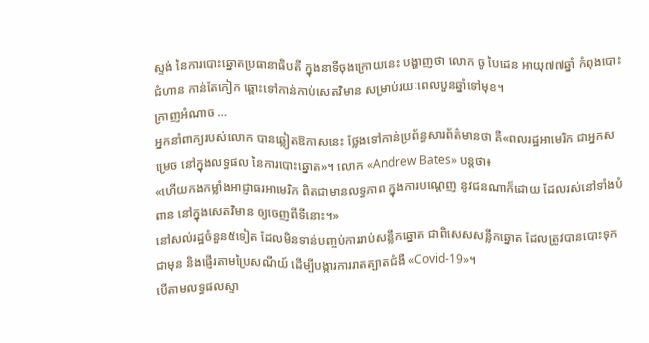ស្ទង់ នៃការបោះឆ្នោតប្រធានាធិបតី ក្នុងនាទីចុងក្រោយនេះ បង្ហាញថា លោក ចូ បៃដេន អាយុ៧៧ឆ្នាំ កំពុងបោះជំហាន កាន់តែកៀក ឆ្ពោះទៅកាន់កាប់សេតវិមាន សម្រាប់រយៈពេលបួនឆ្នាំទៅមុខ។
ក្រាញអំណាច …
អ្នកនាំពាក្យរបស់លោក បានឆ្លៀតឱកាសនេះ ថ្លែងទៅកាន់ប្រព័ន្ធសារព័ត៌មានថា គឺ«ពលរដ្ឋអាមេរិក ជាអ្នកសម្រេច នៅក្នុងលទ្ធផល នៃការបោះឆ្នោត»។ លោក «Andrew Bates» បន្តថា៖
«ហើយកងកម្លាំងអាជ្ញាធរអាមេរិក ពិតជាមានលទ្ធភាព ក្នុងការបណ្ដេញ នូវជនណាក៏ដោយ ដែលរស់នៅទាំងបំពាន នៅក្នុងសេតវិមាន ឲ្យចេញពីទីនោះ។»
នៅសល់រដ្ឋចំនួន៥ទៀត ដែលមិនទាន់បញ្ចប់ការរាប់សន្លឹកឆ្នោត ជាពិសេសសន្លឹកឆ្នោត ដែលត្រូវបានបោះទុកជាមុន និងផ្ញើរតាមប្រៃសណីយ៍ ដើម្បីបង្ការការរាតត្បាតជំងឺ «Covid-19»។
បើតាមលទ្ធផលស្ទា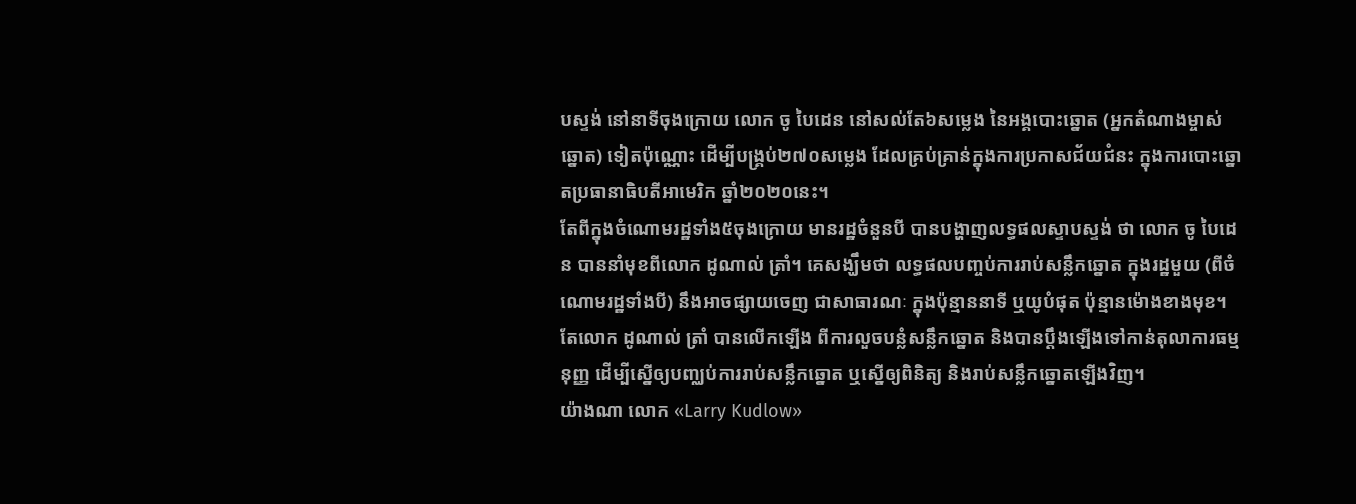បស្ទង់ នៅនាទីចុងក្រោយ លោក ចូ បៃដេន នៅសល់តែ៦សម្លេង នៃអង្គបោះឆ្នោត (អ្នកតំណាងម្ចាស់ឆ្នោត) ទៀតប៉ុណ្ណោះ ដើម្បីបង្គ្រប់២៧០សម្លេង ដែលគ្រប់គ្រាន់ក្នុងការប្រកាសជ័យជំនះ ក្នុងការបោះឆ្នោតប្រធានាធិបតីអាមេរិក ឆ្នាំ២០២០នេះ។
តែពីក្នុងចំណោមរដ្ឋទាំង៥ចុងក្រោយ មានរដ្ឋចំនួនបី បានបង្ហាញលទ្ធផលស្ទាបស្ទង់ ថា លោក ចូ បៃដេន បាននាំមុខពីលោក ដូណាល់ ត្រាំ។ គេសង្ឃឹមថា លទ្ធផលបញ្ចប់ការរាប់សន្លឹកឆ្នោត ក្នុងរដ្ឋមួយ (ពីចំណោមរដ្ឋទាំងបី) នឹងអាចផ្សាយចេញ ជាសាធារណៈ ក្នុងប៉ុន្មាននាទី ឬយូបំផុត ប៉ុន្មានម៉ោងខាងមុខ។
តែលោក ដូណាល់ ត្រាំ បានលើកឡើង ពីការលួចបន្លំសន្លឹកឆ្នោត និងបានប្ដឹងឡើងទៅកាន់តុលាការធម្មនុញ្ញ ដើម្បីស្នើឲ្យបញ្ឈប់ការរាប់សន្លឹកឆ្នោត ឬស្នើឲ្យពិនិត្យ និងរាប់សន្លឹកឆ្នោតឡើងវិញ។
យ៉ាងណា លោក «Larry Kudlow»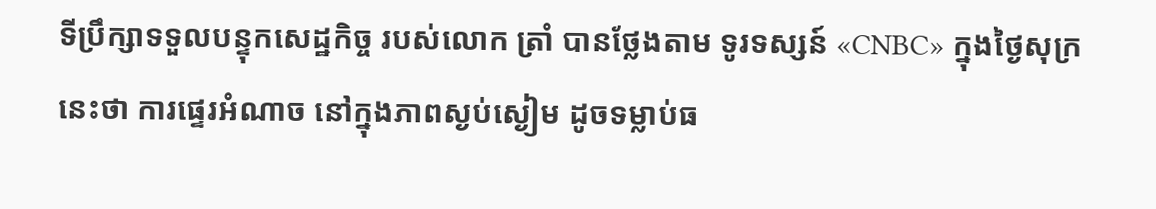ទីប្រឹក្សាទទួលបន្ទុកសេដ្ឋកិច្ច របស់លោក ត្រាំ បានថ្លែងតាម ទូរទស្សន៍ «CNBC» ក្នុងថ្ងៃសុក្រនេះថា ការផ្ទេរអំណាច នៅក្នុងភាពស្ងប់ស្ងៀម ដូចទម្លាប់ធ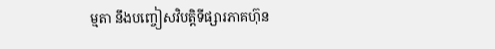ម្មតា នឹងបញ្ចៀសវិបត្តិទីផ្សារភាគហ៊ុន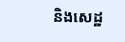និងសេដ្ឋ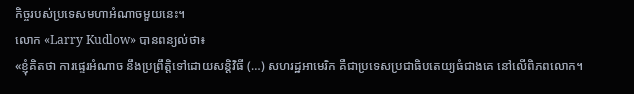កិច្ចរបស់ប្រទេសមហាអំណាចមួយនេះ។
លោក «Larry Kudlow» បានពន្យល់ថា៖
«ខ្ញុំគិតថា ការផ្ទេរអំណាច នឹងប្រព្រឹត្តិទៅដោយសន្តិវិធី (…) សហរដ្ឋអាមេរិក គឺជាប្រទេសប្រជាធិបតេយ្យធំជាងគេ នៅលើពិភពលោក។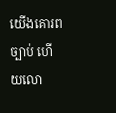យើងគោរពច្បាប់ ហើយលោ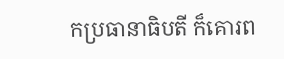កប្រធានាធិបតី ក៏គោរព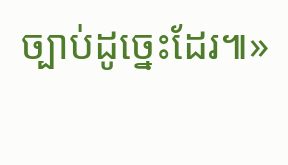ច្បាប់ដូច្នេះដែរ៕»